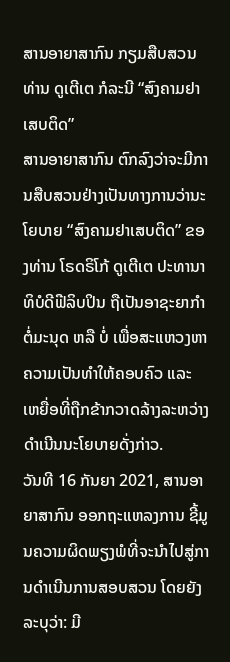ສານອາຍາສາກົນ ກຽມສືບສວນທ່ານ ດູເຕີເຕ ກໍລະນີ “ສົງຄາມຢາເສບຕິດ”
ສານອາຍາສາກົນ ຕົກລົງວ່າຈະມີການສືບສວນຢ່າງເປັນທາງການວ່ານະໂຍບາຍ “ສົງຄາມຢາເສບຕິດ” ຂອງທ່ານ ໂຣດຣິໂກ້ ດູເຕີເຕ ປະທານາທິບໍດີຟີລິບປິນ ຖືເປັນອາຊະຍາກຳຕໍ່ມະນຸດ ຫລື ບໍ່ ເພື່ອສະແຫວງຫາຄວາມເປັນທຳໃຫ້ຄອບຄົວ ແລະ ເຫຍື່ອທີ່ຖືກຂ້າກວາດລ້າງລະຫວ່າງດຳເນີນນະໂຍບາຍດັ່ງກ່າວ.
ວັນທີ 16 ກັນຍາ 2021, ສານອາຍາສາກົນ ອອກຖະແຫລງການ ຊີ້ມູນຄວາມຜິດພຽງພໍທີ່ຈະນຳໄປສູ່ການດຳເນີນການສອບສວນ ໂດຍຍັງລະບຸວ່າ: ມີ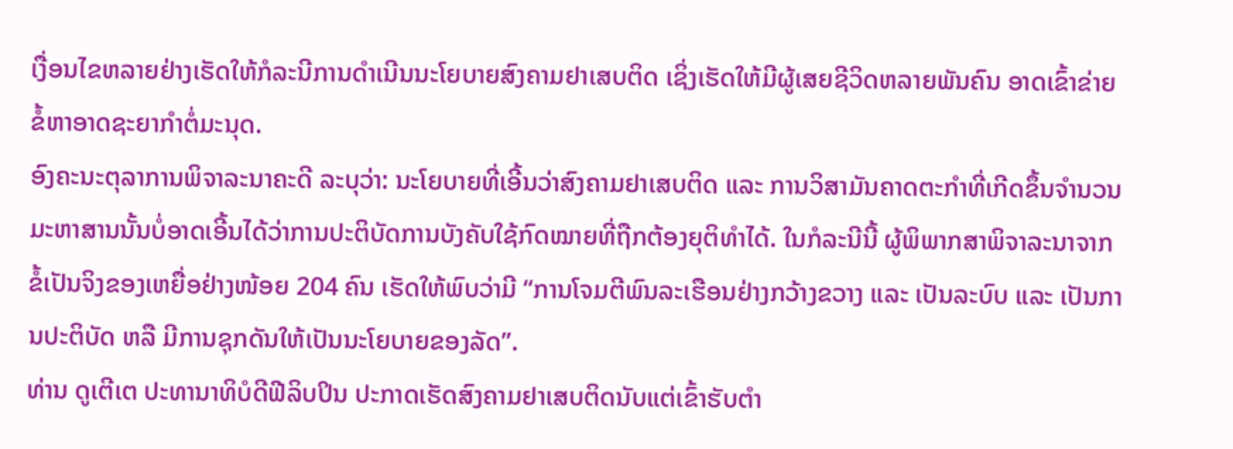ເງື່ອນໄຂຫລາຍຢ່າງເຮັດໃຫ້ກໍລະນີການດຳເນີນນະໂຍບາຍສົງຄາມຢາເສບຕິດ ເຊິ່ງເຮັດໃຫ້ມີຜູ້ເສຍຊີວິດຫລາຍພັນຄົນ ອາດເຂົ້າຂ່າຍຂໍ້ຫາອາດຊະຍາກຳຕໍ່ມະນຸດ.
ອົງຄະນະຕຸລາການພິຈາລະນາຄະດີ ລະບຸວ່າ: ນະໂຍບາຍທີ່ເອີ້ນວ່າສົງຄາມຢາເສບຕິດ ແລະ ການວິສາມັນຄາດຕະກຳທີ່ເກີດຂຶ້ນຈຳນວນມະຫາສານນັ້ນບໍ່ອາດເອີ້ນໄດ້ວ່າການປະຕິບັດການບັງຄັບໃຊ້ກົດໝາຍທີ່ຖືກຕ້ອງຍຸຕິທຳໄດ້. ໃນກໍລະນີນີ້ ຜູ້ພິພາກສາພິຈາລະນາຈາກຂໍ້ເປັນຈິງຂອງເຫຍື່ອຢ່າງໜ້ອຍ 204 ຄົນ ເຮັດໃຫ້ພົບວ່າມີ “ການໂຈມຕີພົນລະເຮືອນຢ່າງກວ້າງຂວາງ ແລະ ເປັນລະບົບ ແລະ ເປັນການປະຕິບັດ ຫລື ມີການຊຸກດັນໃຫ້ເປັນນະໂຍບາຍຂອງລັດ”.
ທ່ານ ດູເຕີເຕ ປະທານາທິບໍດີຟີລິບປິນ ປະກາດເຮັດສົງຄາມຢາເສບຕິດນັບແຕ່ເຂົ້າຮັບຕຳ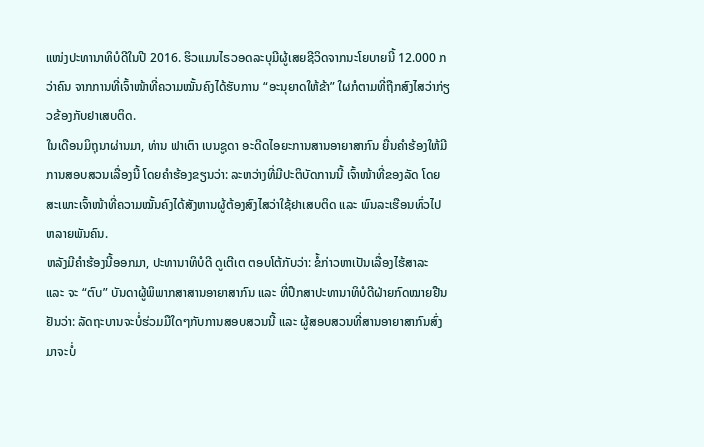ແໜ່ງປະທານາທິບໍດີໃນປີ 2016. ຮິວແມນໄຣວອດລະບຸມີຜູ້ເສຍຊີວິດຈາກນະໂຍບາຍນີ້ 12.000 ກວ່າຄົນ ຈາກການທີ່ເຈົ້າໜ້າທີ່ຄວາມໝັ້ນຄົງໄດ້ຮັບການ “ອະນຸຍາດໃຫ້ຂ້າ” ໃຜກໍຕາມທີ່ຖືກສົງໄສວ່າກ່ຽວຂ້ອງກັບຢາເສບຕິດ.
ໃນເດືອນມິຖຸນາຜ່ານມາ, ທ່ານ ຟາເຕົາ ເບນຊູດາ ອະດີດໄອຍະການສານອາຍາສາກົນ ຍື່ນຄຳຮ້ອງໃຫ້ມີການສອບສວນເລື່ອງນີ້ ໂດຍຄຳຮ້ອງຂຽນວ່າ: ລະຫວ່າງທີ່ມີປະຕິບັດການນີ້ ເຈົ້າໜ້າທີ່ຂອງລັດ ໂດຍສະເພາະເຈົ້າໜ້າທີ່ຄວາມໝັ້ນຄົງໄດ້ສັງຫານຜູ້ຕ້ອງສົງໄສວ່າໃຊ້ຢາເສບຕິດ ແລະ ພົນລະເຮືອນທົ່ວໄປຫລາຍພັນຄົນ.
ຫລັງມີຄຳຮ້ອງນີ້ອອກມາ, ປະທານາທິບໍດີ ດູເຕີເຕ ຕອບໂຕ້ກັບວ່າ: ຂໍ້ກ່າວຫາເປັນເລື່ອງໄຮ້ສາລະ ແລະ ຈະ “ຕົບ” ບັນດາຜູ້ພິພາກສາສານອາຍາສາກົນ ແລະ ທີ່ປຶກສາປະທານາທິບໍດີຝ່າຍກົດໝາຍຢືນຢັນວ່າ: ລັດຖະບານຈະບໍ່ຮ່ວມມືໃດໆກັບການສອບສວນນີ້ ແລະ ຜູ້ສອບສວນທີ່ສານອາຍາສາກົນສົ່ງມາຈະບໍ່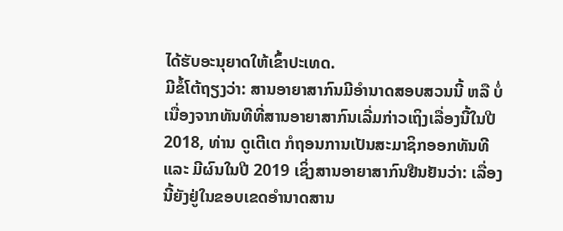ໄດ້ຮັບອະນຸຍາດໃຫ້ເຂົ້າປະເທດ.
ມີຂໍ້ໂຕ້ຖຽງວ່າ: ສານອາຍາສາກົນມີອຳນາດສອບສວນນີ້ ຫລື ບໍ່ ເນື່ອງຈາກທັນທີທີ່ສານອາຍາສາກົນເລີ່ມກ່າວເຖິງເລື່ອງນີ້ໃນປີ 2018, ທ່ານ ດູເຕີເຕ ກໍຖອນການເປັນສະມາຊິກອອກທັນທີ ແລະ ມີຜົນໃນປີ 2019 ເຊິ່ງສານອາຍາສາກົນຢືນຢັນວ່າ: ເລື່ອງນີ້ຍັງຢູ່ໃນຂອບເຂດອຳນາດສານ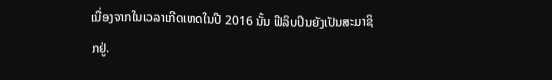ເນື່ອງຈາກໃນເວລາເກີດເຫດໃນປີ 2016 ນັ້ນ ຟີລິບປິນຍັງເປັນສະມາຊິກຢູ່.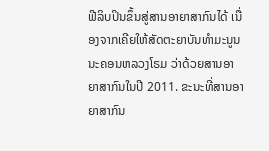ຟີລິບປິນຂຶ້ນສູ່ສານອາຍາສາກົນໄດ້ ເນື່ອງຈາກເຄີຍໃຫ້ສັດຕະຍາບັນທຳມະນູນນະຄອນຫລວງໂຣມ ວ່າດ້ວຍສານອາຍາສາກົນໃນປີ 2011. ຂະນະທີ່ສານອາຍາສາກົນ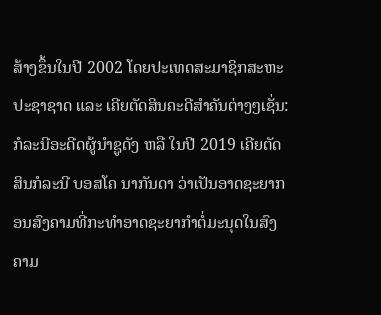ສ້າງຂຶ້ນໃນປີ 2002 ໂດຍປະເທດສະມາຊິກສະຫະປະຊາຊາດ ແລະ ເຄີຍຕັດສິນຄະດີສຳຄັນຕ່າງໆເຊັ່ນ: ກໍລະນີອະດີດຜູ້ນຳຊູດັງ ຫລື ໃນປີ 2019 ເຄີຍຕັດສິນກໍລະນີ ບອສໂຄ ນາກັນດາ ວ່າເປັນອາດຊະຍາກອນສົງຄາມທີ່ກະທຳອາດຊະຍາກຳຕໍ່ມະນຸດໃນສົງຄາມ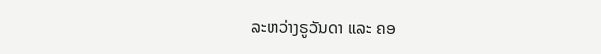ລະຫວ່າງຣູວັນດາ ແລະ ຄອ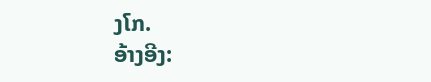ງໂກ.
ອ້າງອີງ: